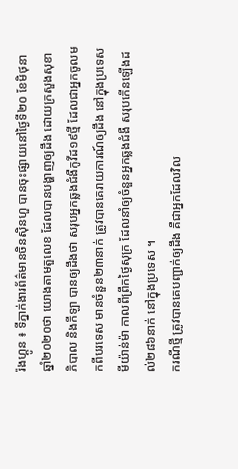រ៉ងហ្គូន ៖ ទីភ្នាក់ងារព័ត៌មានចិនស៊ិនហួ បានចុះផ្សាយនៅថ្ងៃទី២០ ខែមិថុនា ឆ្នាំ២០២០ថា យោងតាមតួលេខ ដែលបានបង្ហាញឲ្យដឹង ដោយក្រសួងសុខាភិបាល និងកីឡា បានឲ្យដឹងថា សរុបអ្នកឆ្លងជំងឺកូវីដ១៩ថ្មី ដែលជាអ្នកចូលមកពីបរទេស មានចំនួន២៣នាក់ ត្រូវបានគេរាយការណ៍ឲ្យដឹង នៅក្នុងប្រទេសមីយ៉ាន់ម៉ា កាលពីព្រឹកថ្ងៃសុក្រ ដែលនាំឲ្យចំនួនអ្នកឆ្លងជំងឺ សរុបកើនឡើងដល់២៨៦នាក់ នៅក្នុងប្រទេស ។
ករណីថ្មី ត្រូវបានគេបញ្ជាក់ឲ្យដឹង គឺជាអ្នកដែលវិល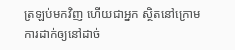ត្រឡប់មកវិញ ហើយជាអ្នក ស្ថិតនៅក្រោមការដាក់ឲ្យនៅដាច់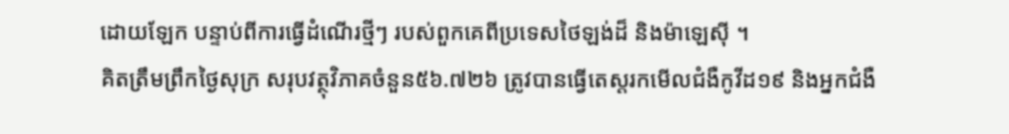ដោយឡែក បន្ទាប់ពីការធ្វើដំណើរថ្មីៗ របស់ពួកគេពីប្រទេសថៃឡង់ដ៏ និងម៉ាឡេស៊ី ។
គិតត្រឹមព្រឹកថ្ងៃសុក្រ សរុបវត្ថុវិភាគចំនួន៥៦.៧២៦ ត្រូវបានធ្វើតេស្តរកមើលជំងឺកូវីដ១៩ និងអ្នកជំងឺ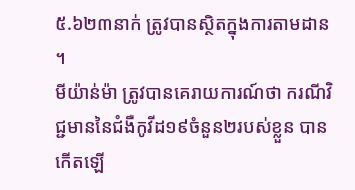៥.៦២៣នាក់ ត្រូវបានស្ថិតក្នុងការតាមដាន ។
មីយ៉ាន់ម៉ា ត្រូវបានគេរាយការណ៍ថា ករណីវិជ្ជមាននៃជំងឺកូវីដ១៩ចំនួន២របស់ខ្លួន បានកើតឡើ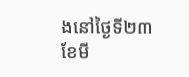ងនៅថ្ងៃទី២៣ ខែមី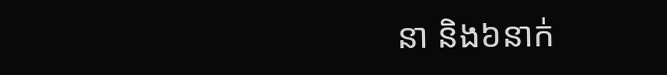នា និង៦នាក់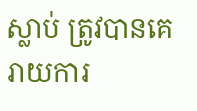ស្លាប់ ត្រូវបានគេរាយការ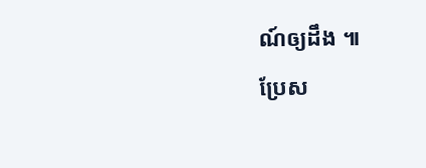ណ៍ឲ្យដឹង ៕
ប្រែស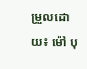ម្រួលដោយ៖ ម៉ៅ បុ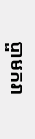ប្ផាមករា